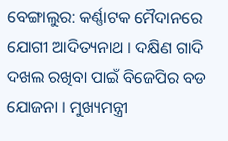ବେଙ୍ଗାଲୁର: କର୍ଣ୍ଣାଟକ ମୈଦାନରେ ଯୋଗୀ ଆଦିତ୍ୟନାଥ । ଦକ୍ଷିଣ ଗାଦି ଦଖଲ ରଖିବା ପାଇଁ ବିଜେପିର ବଡ ଯୋଜନା । ମୁଖ୍ୟମନ୍ତ୍ରୀ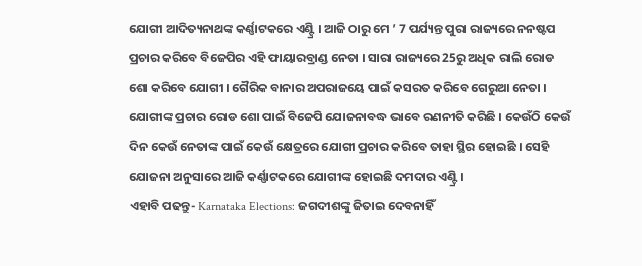ଯୋଗୀ ଆଦିତ୍ୟନାଥଙ୍କ କର୍ଣ୍ଣାଟକରେ ଏଣ୍ଟ୍ରି । ଆଜି ଠାରୁ ମେ ’ 7 ପର୍ଯ୍ୟନ୍ତ ପୁରା ରାଜ୍ୟରେ ନନଷ୍ଟପ ପ୍ରଚାର କରିବେ ବିଜେପିର ଏହି ଫାୟାରବ୍ରାଣ୍ଡ ନେତା । ସାରା ରାଜ୍ୟରେ 25ରୁ ଅଧିକ ରାଲି ରୋଡ ଶୋ କରିବେ ଯୋଗୀ । ଗୈରିକ ବାନାର ଅପରାଜୟେ ପାଇଁ କସରତ କରିବେ ଗେରୁଆ ନେତା । ଯୋଗୀଙ୍କ ପ୍ରଚାର ରୋଡ ଶୋ ପାଇଁ ବିଜେପି ଯୋଜନାବଦ୍ଧ ଭାବେ ରଣନୀତି କରିଛି । କେଉଁଠି କେଉଁ ଦିନ କେଉଁ ନେତାଙ୍କ ପାଇଁ କେଉଁ କ୍ଷେତ୍ରରେ ଯୋଗୀ ପ୍ରଚାର କରିବେ ତାହା ସ୍ଥିର ହୋଇଛି । ସେହି ଯୋଜନା ଅନୁସାରେ ଆଜି କର୍ଣ୍ଣାଟକରେ ଯୋଗୀଙ୍କ ହୋଇଛି ଦମଦାର ଏଣ୍ଟ୍ରି ।
ଏହାବି ପଢନ୍ତୁ- Karnataka Elections: ଜଗଦୀଶଙ୍କୁ ଜିତାଇ ଦେବନାହିଁ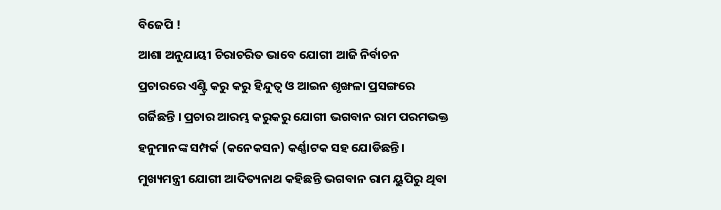ବିଜେପି !
ଆଶା ଅନୁଯାୟୀ ଚିରାଚରିତ ଭାବେ ଯୋଗୀ ଆଜି ନିର୍ବାଚନ ପ୍ରଚାରରେ ଏଣ୍ଟ୍ରି କରୁ କରୁ ହିନ୍ଦୁତ୍ବ ଓ ଆଇନ ଶୃଙ୍ଖଳା ପ୍ରସଙ୍ଗରେ ଗର୍ଜିଛନ୍ତି । ପ୍ରଚାର ଆରମ୍ଭ କରୁକରୁ ଯୋଗୀ ଭଗବାନ ରାମ ପରମଭକ୍ତ ହନୁମାନଙ୍କ ସମ୍ପର୍କ (କନେକସନ) କର୍ଣ୍ଣାଟକ ସହ ଯୋଡିଛନ୍ତି । ମୁଖ୍ୟମନ୍ତ୍ରୀ ଯୋଗୀ ଆଦିତ୍ୟନାଥ କହିଛନ୍ତି ଭଗବାନ ରାମ ୟୁପିରୁ ଥିବା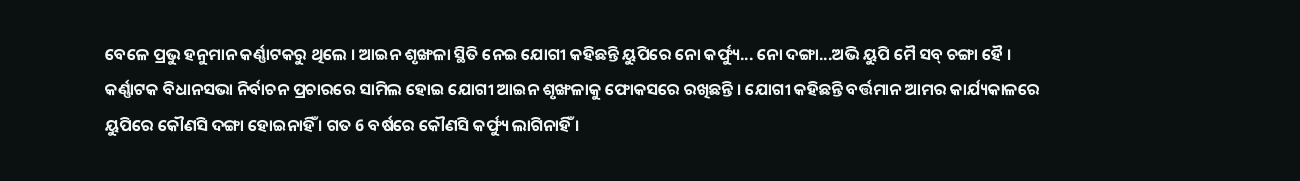ବେଳେ ପ୍ରଭୁ ହନୁମାନ କର୍ଣ୍ଣାଟକରୁ ଥିଲେ । ଆଇନ ଶୃଙ୍ଖଳା ସ୍ଥିତି ନେଇ ଯୋଗୀ କହିଛନ୍ତି ୟୁପିରେ ନୋ କର୍ଫ୍ୟୁ... ନୋ ଦଙ୍ଗା...ଅଭି ୟୁପି ମୈ ସବ୍ ଚଙ୍ଗା ହୈ ।
କର୍ଣ୍ଣାଟକ ବିଧାନସଭା ନିର୍ବାଚନ ପ୍ରଚାରରେ ସାମିଲ ହୋଇ ଯୋଗୀ ଆଇନ ଶୃଙ୍ଖଳାକୁ ଫୋକସରେ ରଖିଛନ୍ତି । ଯୋଗୀ କହିଛନ୍ତି ବର୍ତ୍ତମାନ ଆମର କାର୍ଯ୍ୟକାଳରେ ୟୁପିରେ କୌଣସି ଦଙ୍ଗା ହୋଇନାହିଁ । ଗତ 6 ବର୍ଷରେ କୌଣସି କର୍ଫ୍ୟୁ ଲାଗିନାହିଁ ।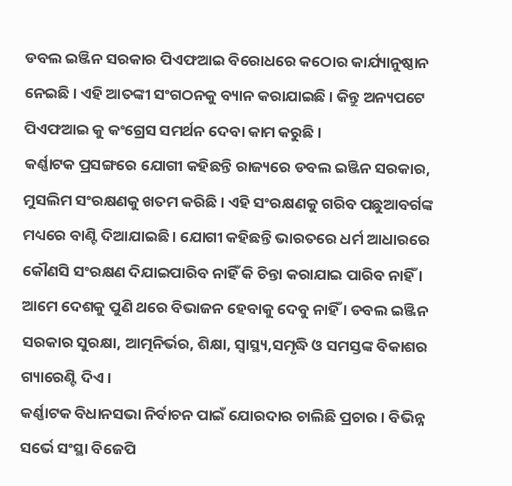ଡବଲ ଇଞ୍ଜିନ ସରକାର ପିଏଫଆଇ ବିରୋଧରେ କଠୋର କାର୍ଯ୍ୟାନୁଷ୍ଠାନ ନେଇଛି । ଏହି ଆତଙ୍କୀ ସଂଗଠନକୁ ବ୍ୟାନ କରାଯାଇଛି । କିନ୍ତୁ ଅନ୍ୟପଟେ ପିଏଫଆଇ କୁ କଂଗ୍ରେସ ସମର୍ଥନ ଦେବା କାମ କରୁଛି ।
କର୍ଣ୍ଣାଟକ ପ୍ରସଙ୍ଗରେ ଯୋଗୀ କହିଛନ୍ତି ରାଜ୍ୟରେ ଡବଲ ଇଞ୍ଜିନ ସରକାର, ମୁସଲିମ ସଂରକ୍ଷଣକୁ ଖତମ କରିଛି । ଏହି ସଂରକ୍ଷଣକୁ ଗରିବ ପଛୁଆବର୍ଗଙ୍କ ମଧ୍ୟରେ ବାଣ୍ଟି ଦିଆଯାଇଛି । ଯୋଗୀ କହିଛନ୍ତି ଭାରତରେ ଧର୍ମ ଆଧାରରେ କୌଣସି ସଂରକ୍ଷଣ ଦିଯାଇପାରିବ ନାହିଁ କି ଚିନ୍ତା କରାଯାଇ ପାରିବ ନାହିଁ । ଆମେ ଦେଶକୁ ପୁଣି ଥରେ ବିଭାଜନ ହେବାକୁ ଦେବୁ ନାହିଁ । ଡବଲ ଇଞ୍ଜିନ ସରକାର ସୁରକ୍ଷା, ଆତ୍ମନିର୍ଭର, ଶିକ୍ଷା, ସ୍ବାସ୍ଥ୍ୟ,ସମୃଦ୍ଧି ଓ ସମସ୍ତଙ୍କ ବିକାଶର ଗ୍ୟାରେଣ୍ଟି ଦିଏ ।
କର୍ଣ୍ଣାଟକ ବିଧାନସଭା ନିର୍ବାଚନ ପାଇଁ ଯୋରଦାର ଚାଲିଛି ପ୍ରଚାର । ବିଭିନ୍ନ ସର୍ଭେ ସଂସ୍ଥା ବିଜେପି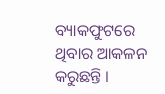ବ୍ୟାକଫୁଟରେ ଥିବାର ଆକଳନ କରୁଛନ୍ତି ।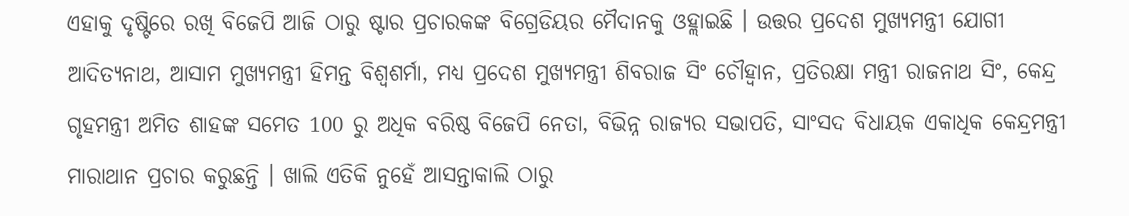ଏହାକୁ ଦୃଷ୍ଟିରେ ରଖି ବିଜେପି ଆଜି ଠାରୁ ଷ୍ଟାର ପ୍ରଚାରକଙ୍କ ବିଗ୍ରେଡିୟର ମୈଦାନକୁ ଓହ୍ଲାଇଛି । ଉତ୍ତର ପ୍ରଦେଶ ମୁଖ୍ୟମନ୍ତ୍ରୀ ଯୋଗୀ ଆଦିତ୍ୟନାଥ, ଆସାମ ମୁଖ୍ୟମନ୍ତ୍ରୀ ହିମନ୍ତ ବିଶ୍ବଶର୍ମା, ମଧ୍ୟ ପ୍ରଦେଶ ମୁଖ୍ୟମନ୍ତ୍ରୀ ଶିବରାଜ ସିଂ ଚୌହ୍ବାନ, ପ୍ରତିରକ୍ଷା ମନ୍ତ୍ରୀ ରାଜନାଥ ସିଂ, କେନ୍ଦ୍ର ଗୃହମନ୍ତ୍ରୀ ଅମିତ ଶାହଙ୍କ ସମେତ 100 ରୁ ଅଧିକ ବରିଷ୍ଠ ବିଜେପି ନେତା, ବିଭିନ୍ନ ରାଜ୍ୟର ସଭାପତି, ସାଂସଦ ବିଧାୟକ ଏକାଧିକ କେନ୍ଦ୍ରମନ୍ତ୍ରୀ ମାରାଥାନ ପ୍ରଚାର କରୁଛନ୍ତି । ଖାଲି ଏତିକି ନୁହେଁ ଆସନ୍ତାକାଲି ଠାରୁ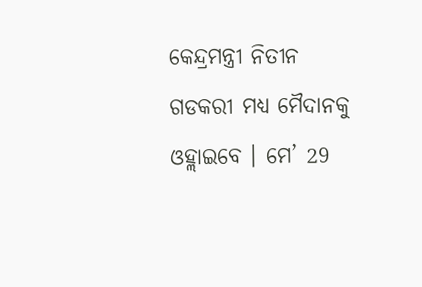କେନ୍ଦ୍ରମନ୍ତ୍ରୀ ନିତୀନ ଗଡକରୀ ମଧ୍ୟ ମୈଦାନକୁ ଓହ୍ଲାଇବେ । ମେ’ 29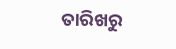ତାରିଖରୁ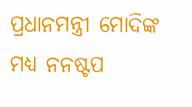ପ୍ରଧାନମନ୍ତ୍ରୀ ମୋଦିଙ୍କ ମଧ୍ୟ ନନଷ୍ଟପ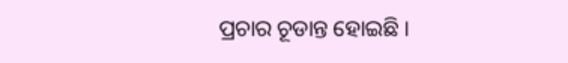ପ୍ରଚାର ଚୂଡାନ୍ତ ହୋଇଛି ।